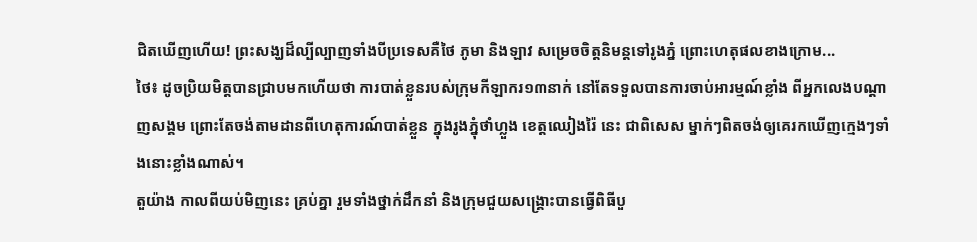ជិតឃើញហើយ! ព្រះសង្ឃដ៏ល្បីល្បាញទាំងបីប្រទេសគឺថៃ ភូមា និងឡាវ សម្រេចចិត្តនិមន្តទៅរូងភ្នំ ព្រោះហេតុផលខាងក្រោម...
ថៃ៖ ដូចប្រិយមិត្តបានជ្រាបមកហើយថា ការបាត់ខ្លួនរបស់ក្រុមកីឡាករ១៣នាក់ នៅតែទទួលបានការចាប់អារម្មណ៍ខ្លាំង ពីអ្នកលេងបណ្ដាញសង្គម ព្រោះតែចង់តាមដានពីហេតុការណ៍បាត់ខ្លួន ក្នុងរូងភ្នុំថាំហ្លួង ខេត្តឈៀងរ៉ៃ នេះ ជាពិសេស ម្នាក់ៗពិតចង់ឲ្យគេរកឃើញក្មេងៗទាំងនោះខ្លាំងណាស់។
តួយ៉ាង កាលពីយប់មិញនេះ គ្រប់គ្នា រួមទាំងថ្នាក់ដឹកនាំ និងក្រុមជួយសង្រ្គោះបានធ្វើពិធីបួ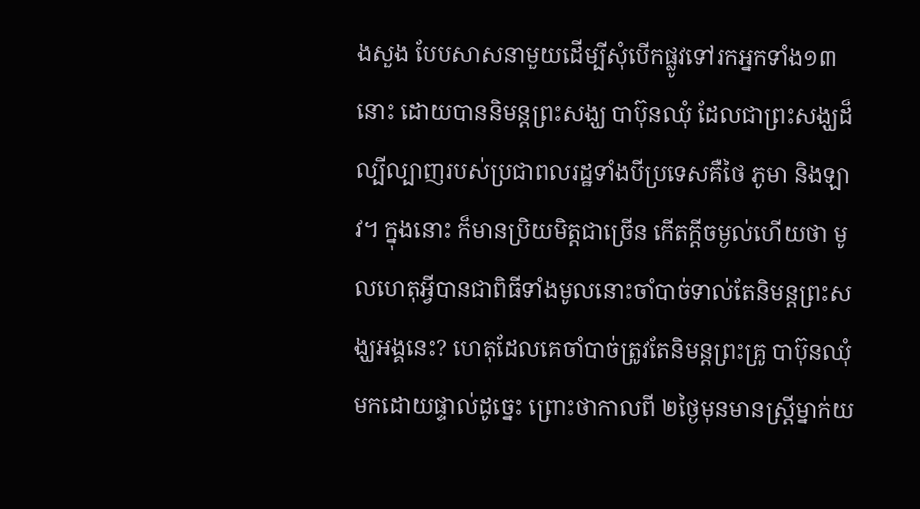ងសួង បែបសាសនាមួយដើម្បីសុំបើកផ្លូវទៅរកអ្នកទាំង១៣នោះ ដោយបាននិមន្តព្រះសង្ឃ បាប៊ុនឈុំ ដែលជាព្រះសង្ឃដ៏ល្បីល្បាញរបស់ប្រជាពលរដ្ឋទាំងបីប្រទេសគឺថៃ ភូមា និងឡាវ។ ក្នុងនោះ ក៏មានប្រិយមិត្តជាច្រើន កើតក្ដីចម្ងល់ហើយថា មូលហេតុអ្វីបានជាពិធីទាំងមូលនោះចាំបាច់ទាល់តែនិមន្តព្រះសង្ឃអង្គនេះ? ហេតុដែលគេចាំបាច់ត្រូវតែនិមន្តព្រះគ្រូ បាប៊ុនឈុំ មកដោយផ្ទាល់ដូច្នេះ ព្រោះថាកាលពី ២ថ្ងៃមុនមានស្រ្តីម្នាក់យ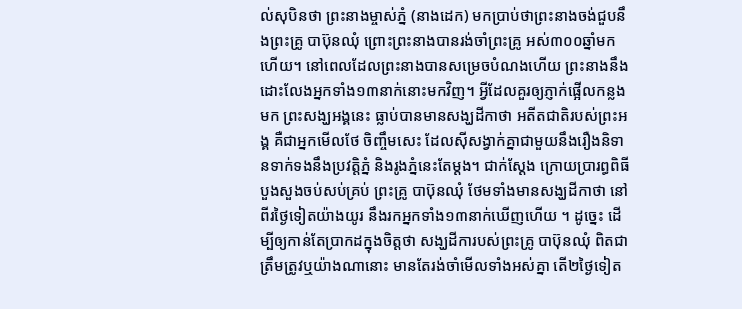ល់សុបិនថា ព្រះនាងម្ចាស់ភ្នំ (នាងដេក) មកប្រាប់ថាព្រះនាងចង់ជួបនឹងព្រះគ្រូ បាប៊ុនឈុំ ព្រោះព្រះនាងបានរង់ចាំព្រះគ្រូ អស់៣០០ឆ្នាំមកហើយ។ នៅពេលដែលព្រះនាងបានសម្រេចបំណងហើយ ព្រះនាងនឹងដោះលែងអ្នកទាំង១៣នាក់នោះមកវិញ។ អ្វីដែលគួរឲ្យភ្ញាក់ផ្អើលកន្លងមក ព្រះសង្ឃអង្គនេះ ធ្លាប់បានមានសង្ឃដីកាថា អតីតជាតិរបស់ព្រះអង្គ គឺជាអ្នកមើលថែ ចិញ្ចឹមសេះ ដែលស៊ីសង្វាក់គ្នាជាមួយនឹងរឿងនិទានទាក់ទងនឹងប្រវត្តិភ្នំ និងរូងភ្នំនេះតែម្ដង។ ជាក់ស្ដែង ក្រោយប្រារព្ធពិធីបួងសួងចប់សប់គ្រប់ ព្រះគ្រូ បាប៊ុនឈុំ ថែមទាំងមានសង្ឃដីកាថា នៅពីរថ្ងៃទៀតយ៉ាងយូរ នឹងរកអ្នកទាំង១៣នាក់ឃើញហើយ ។ ដូច្នេះ ដើម្បីឲ្យកាន់តែប្រាកដក្នុងចិត្តថា សង្ឃដីការបស់ព្រះគ្រូ បាប៊ុនឈុំ ពិតជាត្រឹមត្រូវឬយ៉ាងណានោះ មានតែរង់ចាំមើលទាំងអស់គ្នា តើ២ថ្ងៃទៀត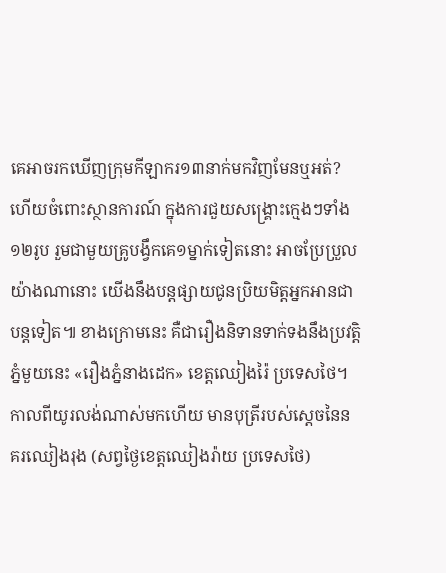គេអាចរកឃើញក្រុមកីឡាករ១៣នាក់មកវិញមែនឬអត់? ហើយចំពោះស្ថានការណ៍ ក្នុងការជួយសង្គ្រោះក្មេងៗទាំង១២រូប រួមជាមួយគ្រូបង្វឹកគេ១ម្នាក់ទៀតនោះ អាចប្រែប្រួលយ៉ាងណានោះ យើងនឹងបន្តផ្សាយជូនប្រិយមិត្តអ្នកអានជាបន្តទៀត៕ ខាងក្រោមនេះ គឺជារឿងនិទានទាក់ទងនឹងប្រវត្តិភ្នំមួយនេះ «រឿងភ្នំនាងដេក» ខេត្តឈៀងរ៉ៃ ប្រទេសថៃ។ កាលពីយូរលង់ណាស់មកហើយ មានបុត្រីរបស់ស្តេចនៃនគរឈៀងរុង (សព្វថ្ងៃខេត្តឈៀងរ៉ាយ ប្រទេសថៃ)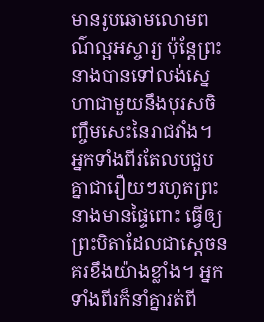មានរូបឆោមលោមពណ៌ល្អអស្ចារ្យ ប៉ុន្តែព្រះនាងបានទៅលង់ស្នេហាជាមួយនឹងបុរសចិញ្ចឹមសេះនៃរាជវាំង។ អ្នកទាំងពីរតែលបជួបគ្នាជារឿយៗរហូតព្រះនាងមានផ្ទៃពោះ ធ្វើឲ្យព្រះបិតាដែលជាស្តេចនគរខឹងយ៉ាងខ្លាំង។ អ្នកទាំងពីរក៏នាំគ្នារត់ពី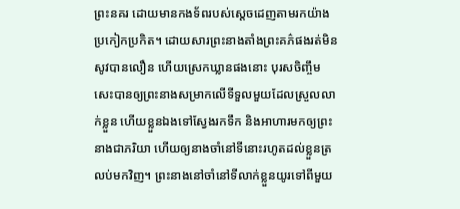ព្រះនគរ ដោយមានកងទ័ពរបស់ស្តេចដេញតាមរកយ៉ាងប្រកៀកប្រកិត។ ដោយសារព្រះនាងតាំងព្រះគភ៌ផងរត់មិនសូវបានលឿន ហើយស្រេកឃ្លានផងនោះ បុរសចិញ្ចឹមសេះបានឲ្យព្រះនាងសម្រាកលើទីទួលមួយដែលស្រួលលាក់ខ្លួន ហើយខ្លួនឯងទៅស្វែងរកទឹក និងអាហារមកឲ្យព្រះនាងជាភរិយា ហើយឲ្យនាងចាំនៅទីនោះរហូតដល់ខ្លួនត្រលប់មកវិញ។ ព្រះនាងនៅចាំនៅទីលាក់ខ្លួនយូរទៅពីមួយ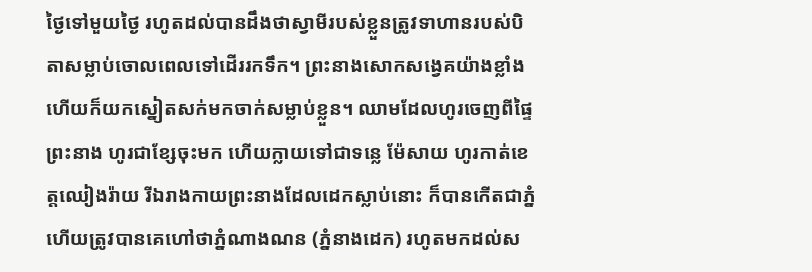ថ្ងៃទៅមួយថ្ងៃ រហូតដល់បានដឹងថាស្វាមីរបស់ខ្លួនត្រូវទាហានរបស់បិតាសម្លាប់ចោលពេលទៅដើររកទឹក។ ព្រះនាងសោកសង្វេគយ៉ាងខ្លាំង ហើយក៏យកស្នៀតសក់មកចាក់សម្លាប់ខ្លួន។ ឈាមដែលហូរចេញពីផ្ទៃព្រះនាង ហូរជាខ្សែចុះមក ហើយក្លាយទៅជាទន្លេ ម៉ែសាយ ហូរកាត់ខេត្តឈៀងរ៉ាយ រីឯរាងកាយព្រះនាងដែលដេកស្លាប់នោះ ក៏បានកើតជាភ្នំ ហើយត្រូវបានគេហៅថាភ្នំណាងណន (ភ្នំនាងដេក) រហូតមកដល់ស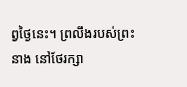ព្វថ្ងៃនេះ។ ព្រលឹងរបស់ព្រះនាង នៅថែរក្សា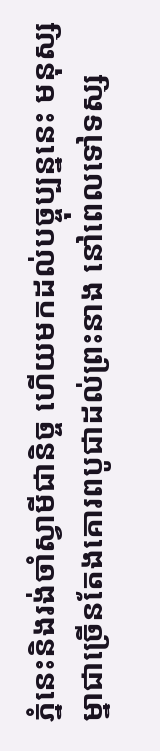ភ្នំនេះនិងរង់ចាំស្វាមីជានិច្ច ហើយមកដល់បច្ចុប្បន្ននេះ មនុស្សម្នាជាច្រើនតែងគោរពបូជាដល់ព្រះនាង នៅពេលទៅទស្ស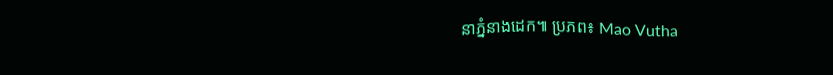នាភ្នំនាងដេក៕ ប្រភព៖ Mao Vutha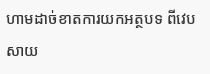ហាមដាច់ខាតការយកអត្ថបទ ពីវេបសាយ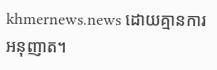khmernews.news ដោយគ្មានការអនុញាត។